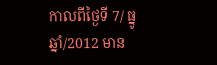កាលពីថ្ងៃទី 7/ ធ្នូ ឆ្នាំ/2012 មាន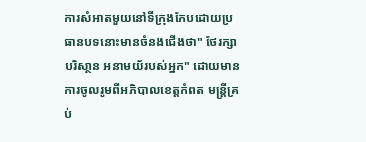ការសំអាតមួយនៅទីក្រុងកែបដោយប្រធានបទនោះមានចំនងជើងថា" ថែរក្សាបរិសា្ថន អនាមយ័របស់អ្នក" ដោយមានការចូលរូមពីអភិបាលខេត្តកំពត មន្រ្តីគ្រប់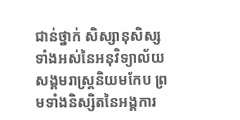ជាន់ថ្នាក់ សិស្សានុសិស្សទាំងអស់នៃអនុវិទ្យាល័យសង្គមរាស្រ្តនិយមកែប ព្រមទាំងនិស្សិតនៃអង្គការ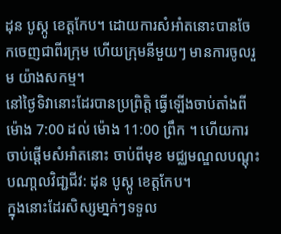ដុន បូស្កូ ខេត្តកែប។ ដោយការសំអាំតនោះបានចែកចេញជាពីរក្រុម ហើយក្រុមនីមួយៗ មានការចូលរួម យ៉ាងសកម្ម។
នៅថ្ងៃទិវានោះដែរបានប្រព្រិត្តិ ធ្វើឡើងចាប់តាំងពី ម៉ោង 7:00 ដល់ ម៉ោង 11:00 ព្រឹក ។ ហើយការចាប់ផ្តើមសំអាំតនោះ ចាប់ពីមុខ មជ្ឈមណ្ឌលបណ្ដុះបណា្តលវិជា្ជជីវ: ដុន បូស្កូ ខេត្តកែប។
ក្នុងនោះដែរសិស្សមា្នក់ៗទទួល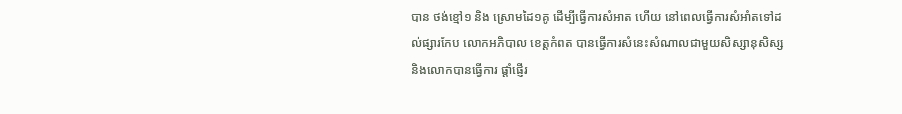បាន ថង់ខ្មៅ១ និង ស្រោមដៃ១គូ ដើម្បីធ្វើការសំអាត ហើយ នៅពេលធ្វើការសំអាំតទៅដល់ផ្សារកែប លោកអភិបាល ខេត្តកំពត បានធ្វើការសំនេះសំណាលជាមួយសិស្សានុសិស្ស និងលោកបានធ្វើការ ផ្តាំផ្ញើរ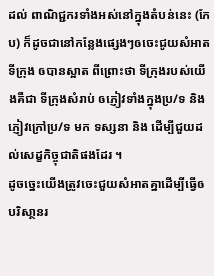ដល់ ពាណិជ្ជករទាំងអស់នៅក្នុងតំបន់នេះ (កែប) ក៏ដូចជានៅកន្លែងផ្សេងៗឲចេះជូយសំអាតទីក្រុង ឲបានស្អាត ពីព្រោះថា ទីក្រុងរបស់យើងគឺជា ទីក្រុងសំរាប់ ឲភ្ញៀវទាំងក្នុងប្រ/ទ និង ភ្ញៀវក្រៅប្រ/ទ មក ទស្សនា និង ដើម្បីជួយដល់សេដ្ខកិច្ចុជាតិផងដែរ ។
ដូចច្នេះយើងត្រូវចេះជួយសំអាតគ្នាដើម្បីធ្វើឲ បរិសា្ថនរ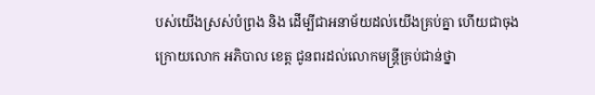បស់យើងស្រស់បំព្រង និង ដើម្បីជាអនាម័យដល់យើងគ្រប់គ្នា ហើយជាចុងក្រោយលោក អភិបាល ខេត្ត ជូនពរដល់លោកមន្រ្តីគ្រប់ជាន់ថ្នា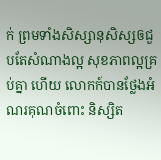ក់ ព្រមទាំងសិស្សានុសិស្សឲជួបតែសំណាងល្អ សុខភាពល្អគ្រប់គ្នា ហើយ លោកក៍បានថ្លែងអំណរគុណចំពោះ និស្សិត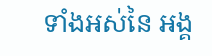ទាំងអស់នៃ អង្គ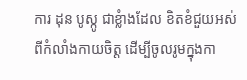ការ ដុន បូស្កូ ជាខ្លំាងដែល ខិតខំជួយអស់ពីកំលាំងកាយចិត្ត ដើម្បីចូលរូមក្នុងកា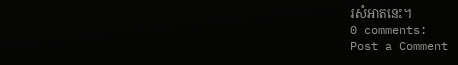រសំអាតនេះ។
0 comments:
Post a Comment